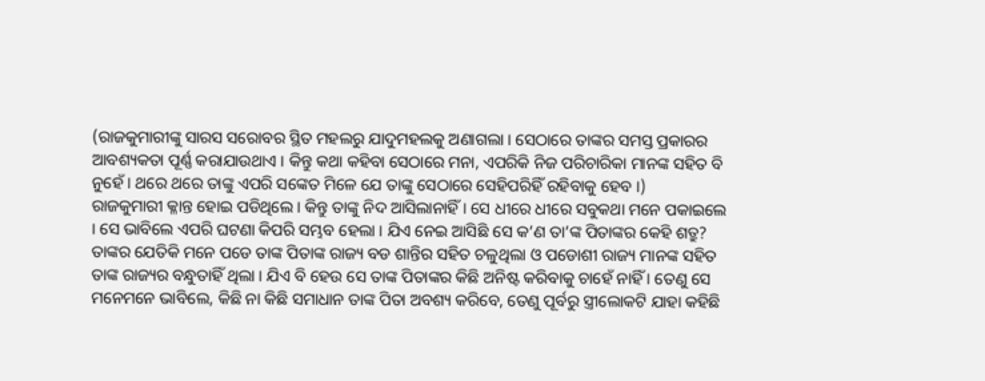(ରାଜକୁମାରୀଙ୍କୁ ସାରସ ସରୋବର ସ୍ଥିତ ମହଲରୁ ଯାଦୁମହଲକୁ ଅଣାଗଲା । ସେଠାରେ ତାଙ୍କର ସମସ୍ତ ପ୍ରକାରର ଆବଶ୍ୟକତା ପୂର୍ଣ୍ଣ କରାଯାଉଥାଏ । କିନ୍ତୁ କଥା କହିବା ସେଠାରେ ମନା, ଏପରିକି ନିଜ ପରିଚାରିକା ମାନଙ୍କ ସହିତ ବି ନୁହେଁ । ଥରେ ଥରେ ତାଙ୍କୁ ଏପରି ସଙ୍କେତ ମିଳେ ଯେ ତାଙ୍କୁ ସେଠାରେ ସେହିପରିହିଁ ରହିବାକୁ ହେବ ।)
ରାଜକୁମାରୀ କ୍ଳାନ୍ତ ହୋଇ ପଡିଥିଲେ । କିନ୍ତୁ ତାଙ୍କୁ ନିଦ ଆସିଲାନାହିଁ । ସେ ଧୀରେ ଧୀରେ ସବୁକଥା ମନେ ପକାଇଲେ । ସେ ଭାବିଲେ ଏପରି ଘଟଣା କିପରି ସମ୍ଭବ ହେଲା । ଯିଏ ନେଇ ଆସିଛି ସେ କ’ଣ ତା’ଙ୍କ ପିତାଙ୍କର କେହି ଶତ୍ରୁ?
ତାଙ୍କର ଯେତିକି ମନେ ପଡେ ତାଙ୍କ ପିତାଙ୍କ ରାଜ୍ୟ ବଡ ଶାନ୍ତିର ସହିତ ଚଳୁଥିଲା ଓ ପଡୋଶୀ ରାଜ୍ୟ ମାନଙ୍କ ସହିତ ତାଙ୍କ ରାଜ୍ୟର ବନ୍ଧୁତାହିଁ ଥିଲା । ଯିଏ ବି ହେଉ ସେ ତାଙ୍କ ପିତାଙ୍କର କିଛି ଅନିଷ୍ଟ କରିବାକୁ ଚାହେଁ ନାହିଁ । ତେଣୁ ସେ ମନେମନେ ଭାବିଲେ, କିଛି ନା କିଛି ସମାଧାନ ତାଙ୍କ ପିତା ଅବଶ୍ୟ କରିବେ, ତେଣୁ ପୂର୍ବରୁ ସ୍ତ୍ରୀଲୋକଟି ଯାହା କହିଛି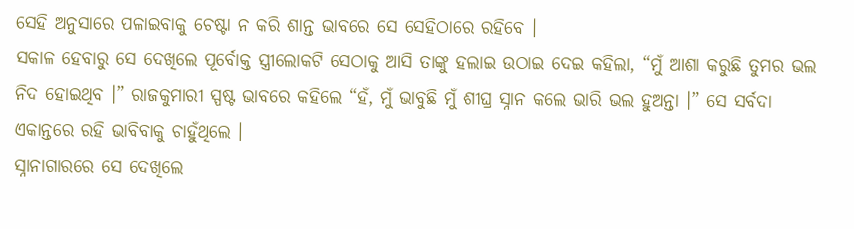ସେହି ଅନୁସାରେ ପଳାଇବାକୁ ଚେଷ୍ଟା ନ କରି ଶାନ୍ତ ଭାବରେ ସେ ସେହିଠାରେ ରହିବେ ।
ସକାଳ ହେବାରୁ ସେ ଦେଖିଲେ ପୂର୍ବୋକ୍ତ ସ୍ତ୍ରୀଲୋକଟି ସେଠାକୁ ଆସି ତାଙ୍କୁ ହଲାଇ ଉଠାଇ ଦେଇ କହିଲା, “ମୁଁ ଆଶା କରୁଛି ତୁମର ଭଲ ନିଦ ହୋଇଥିବ ।” ରାଜକୁମାରୀ ସ୍ପଷ୍ଟ ଭାବରେ କହିଲେ “ହଁ, ମୁଁ ଭାବୁଛି ମୁଁ ଶୀଘ୍ର ସ୍ନାନ କଲେ ଭାରି ଭଲ ହୁଅନ୍ତା ।” ସେ ସର୍ବଦା ଏକାନ୍ତରେ ରହି ଭାବିବାକୁ ଚାହୁଁଥିଲେ ।
ସ୍ନାନାଗାରରେ ସେ ଦେଖିଲେ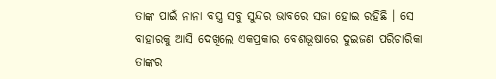ତାଙ୍କ ପାଇଁ ନାନା ବସ୍ତ୍ର ସବୁ ସୁନ୍ଦର ଭାବରେ ସଜା ହୋଇ ରହିଛି । ସେ ବାହାରକୁ ଆସି ଦେଖିଲେ ଏକପ୍ରକାର ବେଶଭୂଷାରେ ଦୁଇଜଣ ପରିଚାରିକା ତାଙ୍କର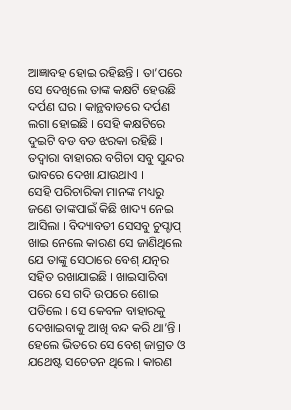ଆଜ୍ଞାବହ ହୋଇ ରହିଛନ୍ତି । ତା’ପରେ ସେ ଦେଖିଲେ ତାଙ୍କ କକ୍ଷଟି ହେଉଛି ଦର୍ପଣ ଘର । କାନ୍ଥବାଡରେ ଦର୍ପଣ ଲଗା ହୋଇଛି । ସେହି କକ୍ଷଟିରେ ଦୁଇଟି ବଡ ବଡ ଝରକା ରହିଛି । ତଦ୍ୱାରା ବାହାରର ବଗିଚା ସବୁ ସୁନ୍ଦର ଭାବରେ ଦେଖା ଯାଉଥାଏ ।
ସେହି ପରିଚାରିକା ମାନଙ୍କ ମଧ୍ୟରୁ ଜଣେ ତାଙ୍କପାଇଁ କିଛି ଖାଦ୍ୟ ନେଇ ଆସିଲା । ବିଦ୍ୟାବତୀ ସେସବୁ ଚୁପ୍ଚାପ୍ ଖାଇ ନେଲେ କାରଣ ସେ ଜାଣିଥିଲେ ଯେ ତାଙ୍କୁ ସେଠାରେ ବେଶ୍ ଯତ୍ନର ସହିତ ରଖାଯାଇଛି । ଖାଇସାରିବା ପରେ ସେ ଗଦି ଉପରେ ଶୋଇ ପଡିଲେ । ସେ କେବଳ ବାହାରକୁ ଦେଖାଇବାକୁ ଆଖି ବନ୍ଦ କରି ଥା’ନ୍ତି । ହେଲେ ଭିତରେ ସେ ବେଶ୍ ଜାଗ୍ରତ ଓ ଯଥେଷ୍ଟ ସଚେତନ ଥିଲେ । କାରଣ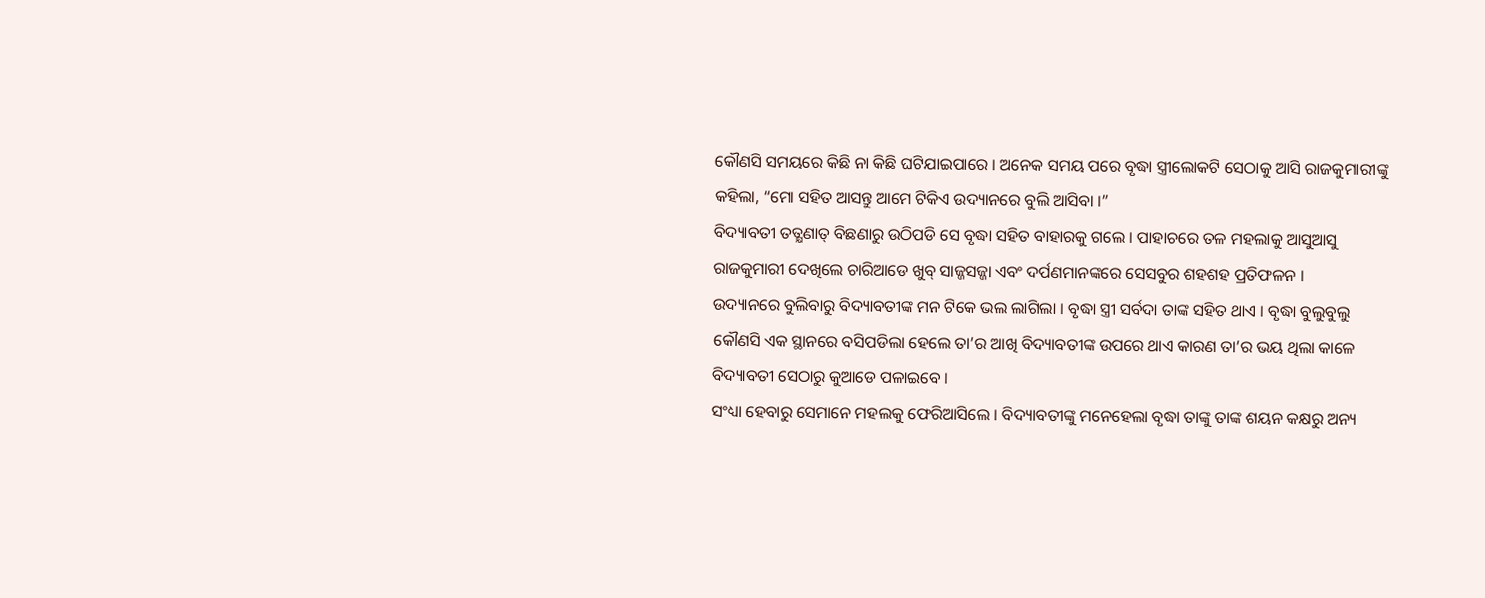କୌଣସି ସମୟରେ କିଛି ନା କିଛି ଘଟିଯାଇପାରେ । ଅନେକ ସମୟ ପରେ ବୃଦ୍ଧା ସ୍ତ୍ରୀଲୋକଟି ସେଠାକୁ ଆସି ରାଜକୁମାରୀଙ୍କୁ କହିଲା, “ମୋ ସହିତ ଆସନ୍ତୁ ଆମେ ଟିକିଏ ଉଦ୍ୟାନରେ ବୁଲି ଆସିବା ।”
ବିଦ୍ୟାବତୀ ତତ୍କ୍ଷଣାତ୍ ବିଛଣାରୁ ଉଠିପଡି ସେ ବୃଦ୍ଧା ସହିତ ବାହାରକୁ ଗଲେ । ପାହାଚରେ ତଳ ମହଲାକୁ ଆସୁଆସୁ ରାଜକୁମାରୀ ଦେଖିଲେ ଚାରିଆଡେ ଖୁବ୍ ସାଜ୍ଜସଜ୍ଜା ଏବଂ ଦର୍ପଣମାନଙ୍କରେ ସେସବୁର ଶହଶହ ପ୍ରତିଫଳନ ।
ଉଦ୍ୟାନରେ ବୁଲିବାରୁ ବିଦ୍ୟାବତୀଙ୍କ ମନ ଟିକେ ଭଲ ଲାଗିଲା । ବୃଦ୍ଧା ସ୍ତ୍ରୀ ସର୍ବଦା ତାଙ୍କ ସହିତ ଥାଏ । ବୃଦ୍ଧା ବୁଲୁବୁଲୁ କୌଣସି ଏକ ସ୍ଥାନରେ ବସିପଡିଲା ହେଲେ ତା’ର ଆଖି ବିଦ୍ୟାବତୀଙ୍କ ଉପରେ ଥାଏ କାରଣ ତା’ର ଭୟ ଥିଲା କାଳେ ବିଦ୍ୟାବତୀ ସେଠାରୁ କୁଆଡେ ପଳାଇବେ ।
ସଂଧ୍ୟା ହେବାରୁ ସେମାନେ ମହଲକୁ ଫେରିଆସିଲେ । ବିଦ୍ୟାବତୀଙ୍କୁ ମନେହେଲା ବୃଦ୍ଧା ତାଙ୍କୁ ତାଙ୍କ ଶୟନ କକ୍ଷରୁ ଅନ୍ୟ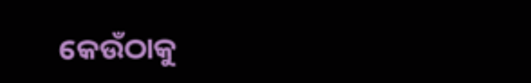କେଉଁଠାକୁ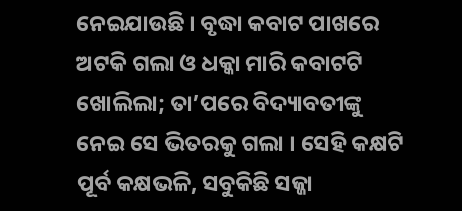ନେଇଯାଉଛି । ବୃଦ୍ଧା କବାଟ ପାଖରେ ଅଟକି ଗଲା ଓ ଧକ୍କା ମାରି କବାଟଟି ଖୋଲିଲା; ତା’ପରେ ବିଦ୍ୟାବତୀଙ୍କୁ ନେଇ ସେ ଭିତରକୁ ଗଲା । ସେହି କକ୍ଷଟି ପୂର୍ବ କକ୍ଷଭଳି, ସବୁକିଛି ସଜ୍ଜା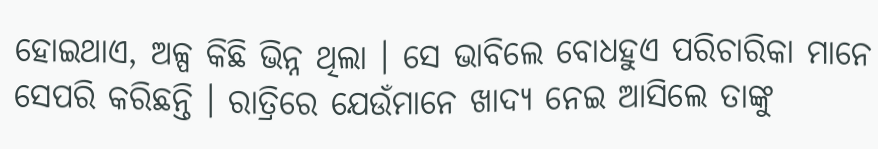ହୋଇଥାଏ, ଅଳ୍ପ କିଛି ଭିନ୍ନ ଥିଲା । ସେ ଭାବିଲେ ବୋଧହୁଏ ପରିଚାରିକା ମାନେ ସେପରି କରିଛନ୍ତି । ରାତ୍ରିରେ ଯେଉଁମାନେ ଖାଦ୍ୟ ନେଇ ଆସିଲେ ତାଙ୍କୁ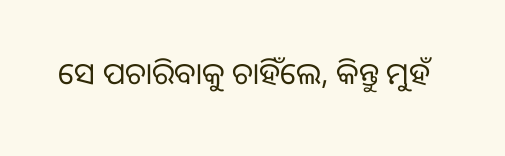ସେ ପଚାରିବାକୁ ଚାହିଁଲେ, କିନ୍ତୁ ମୁହଁ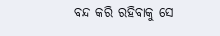ବନ୍ଦ କରି ରହିବାକୁ ସେ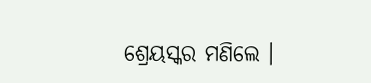ଶ୍ରେୟସ୍କର ମଣିଲେ ।